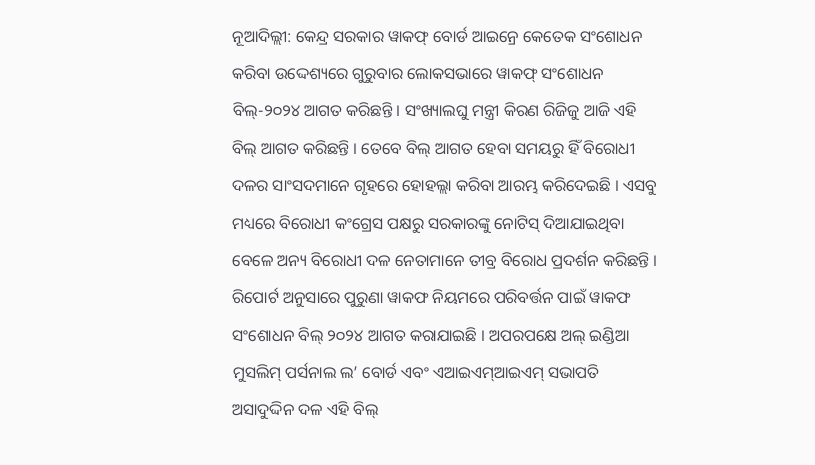ନୂଆଦିଲ୍ଲୀ: କେନ୍ଦ୍ର ସରକାର ୱାକଫ୍ ବୋର୍ଡ ଆଇନ୍ରେ କେତେକ ସଂଶୋଧନ କରିବା ଉଦ୍ଦେଶ୍ୟରେ ଗୁରୁବାର ଲୋକସଭାରେ ୱାକଫ୍ ସଂଶୋଧନ ବିଲ୍-୨୦୨୪ ଆଗତ କରିଛନ୍ତି । ସଂଖ୍ୟାଲଘୁ ମନ୍ତ୍ରୀ କିରଣ ରିଜିଜୁ ଆଜି ଏହି ବିଲ୍ ଆଗତ କରିଛନ୍ତି । ତେବେ ବିଲ୍ ଆଗତ ହେବା ସମୟରୁ ହିଁ ବିରୋଧୀ ଦଳର ସାଂସଦମାନେ ଗୃହରେ ହୋହଲ୍ଲା କରିବା ଆରମ୍ଭ କରିଦେଇଛି । ଏସବୁ ମଧ୍ୟରେ ବିରୋଧୀ କଂଗ୍ରେସ ପକ୍ଷରୁ ସରକାରଙ୍କୁ ନୋଟିସ୍ ଦିଆଯାଇଥିବା ବେଳେ ଅନ୍ୟ ବିରୋଧୀ ଦଳ ନେତାମାନେ ତୀବ୍ର ବିରୋଧ ପ୍ରଦର୍ଶନ କରିଛନ୍ତି ।
ରିପୋର୍ଟ ଅନୁସାରେ ପୁରୁଣା ୱାକଫ ନିୟମରେ ପରିବର୍ତ୍ତନ ପାଇଁ ୱାକଫ ସଂଶୋଧନ ବିଲ୍ ୨୦୨୪ ଆଗତ କରାଯାଇଛି । ଅପରପକ୍ଷେ ଅଲ୍ ଇଣ୍ଡିଆ ମୁସଲିମ୍ ପର୍ସନାଲ ଲ’ ବୋର୍ଡ ଏବଂ ଏଆଇଏମ୍ଆଇଏମ୍ ସଭାପତି ଅସାଦୁଦ୍ଦିନ ଦଳ ଏହି ବିଲ୍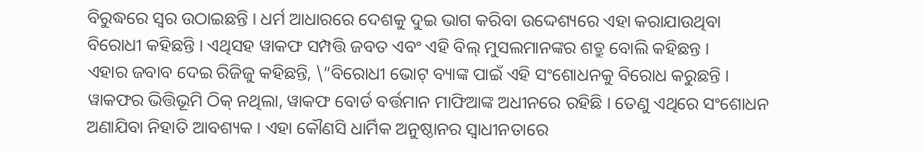ବିରୁଦ୍ଧରେ ସ୍ୱର ଉଠାଇଛନ୍ତି । ଧର୍ମ ଆଧାରରେ ଦେଶକୁ ଦୁଇ ଭାଗ କରିବା ଉଦ୍ଦେଶ୍ୟରେ ଏହା କରାଯାଉଥିବା ବିରୋଧୀ କହିଛନ୍ତି । ଏଥିସହ ୱାକଫ ସମ୍ପତ୍ତି ଜବତ ଏବଂ ଏହି ବିଲ୍ ମୁସଲମାନଙ୍କର ଶତ୍ରୁ ବୋଲି କହିଛନ୍ତ ।
ଏହାର ଜବାବ ଦେଇ ରିଜିଜୁ କହିଛନ୍ତି, \”ବିରୋଧୀ ଭୋଟ୍ ବ୍ୟାଙ୍କ ପାଇଁ ଏହି ସଂଶୋଧନକୁ ବିରୋଧ କରୁଛନ୍ତି । ୱାକଫର ଭିତ୍ତିଭୂମି ଠିକ୍ ନଥିଲା, ୱାକଫ ବୋର୍ଡ ବର୍ତ୍ତମାନ ମାଫିଆଙ୍କ ଅଧୀନରେ ରହିଛି । ତେଣୁ ଏଥିରେ ସଂଶୋଧନ ଅଣାଯିବା ନିହାତି ଆବଶ୍ୟକ । ଏହା କୌଣସି ଧାର୍ମିକ ଅନୁଷ୍ଠାନର ସ୍ୱାଧୀନତାରେ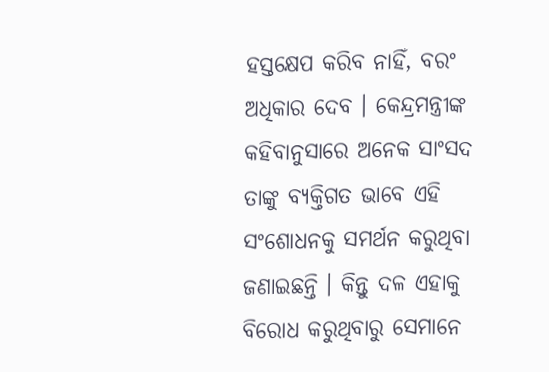ହସ୍ତକ୍ଷେପ କରିବ ନାହିଁ, ବରଂ ଅଧିକାର ଦେବ । କେନ୍ଦ୍ରମନ୍ତ୍ରୀଙ୍କ କହିବାନୁସାରେ ଅନେକ ସାଂସଦ ତାଙ୍କୁ ବ୍ୟକ୍ତିଗତ ଭାବେ ଏହି ସଂଶୋଧନକୁ ସମର୍ଥନ କରୁଥିବା ଜଣାଇଛନ୍ତି । କିନ୍ତୁ ଦଳ ଏହାକୁ ବିରୋଧ କରୁଥିବାରୁ ସେମାନେ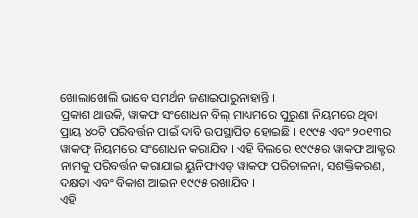ଖୋଲାଖୋଲି ଭାବେ ସମର୍ଥନ ଜଣାଇପାରୁନାହାନ୍ତି ।
ପ୍ରକାଶ ଥାଉକି, ୱାକଫ ସଂଶୋଧନ ବିଲ୍ ମାଧ୍ୟମରେ ପୁରୁଣା ନିୟମରେ ଥିବା ପ୍ରାୟ ୪୦ଟି ପରିବର୍ତ୍ତନ ପାଇଁ ଦାବି ଉପସ୍ଥାପିତ ହୋଇଛି । ୧୯୯୫ ଏବଂ ୨୦୧୩ର ୱାକଫ୍ ନିୟମରେ ସଂଶୋଧନ କରାଯିବ । ଏହି ବିଲରେ ୧୯୯୫ର ୱାକଫ ଆକ୍ଟର ନାମକୁ ପରିବର୍ତ୍ତନ କରାଯାଇ ୟୁନିଫାଏଡ୍ ୱାକଫ ପରିଚାଳନା, ସଶକ୍ତିକରଣ, ଦକ୍ଷତା ଏବଂ ବିକାଶ ଆଇନ ୧୯୯୫ ରଖାଯିବ ।
ଏହି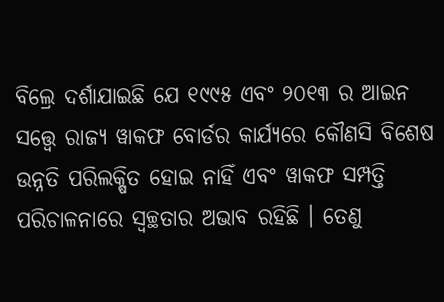ବିଲ୍ରେ ଦର୍ଶାଯାଇଛି ଯେ ୧୯୯୫ ଏବଂ ୨୦୧୩ ର ଆଇନ ସତ୍ତ୍ୱେ ରାଜ୍ୟ ୱାକଫ ବୋର୍ଡର କାର୍ଯ୍ୟରେ କୌଣସି ବିଶେଷ ଉନ୍ନତି ପରିଲକ୍ଷିତ ହୋଇ ନାହିଁ ଏବଂ ୱାକଫ ସମ୍ପତ୍ତି ପରିଚାଳନାରେ ସ୍ୱଚ୍ଛତାର ଅଭାବ ରହିଛି । ତେଣୁ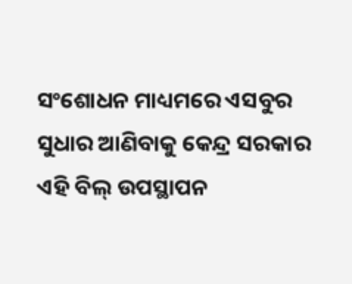ସଂଶୋଧନ ମାଧ୍ୟମରେ ଏସବୁର ସୁଧାର ଆଣିବାକୁ କେନ୍ଦ୍ର ସରକାର ଏହି ବିଲ୍ ଉପସ୍ଥାପନ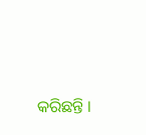କରିଛନ୍ତି ।